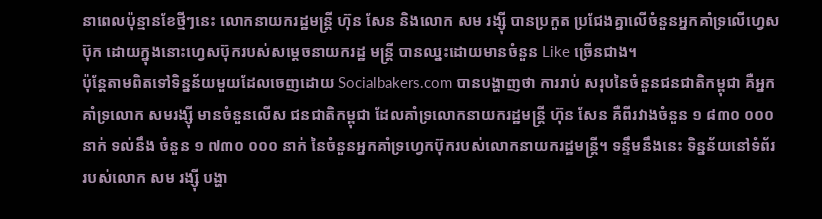នាពេលប៉ុន្មានខែថ្មីៗនេះ លោកនាយករដ្ឋមន្ដ្រី ហ៊ុន សែន និងលោក សម រង្ស៊ី បានប្រកួត ប្រជែងគ្នាលើចំនួនអ្នកគាំទ្រលើហ្វេសប៊ុក ដោយក្នុងនោះហ្វេសប៊ុករបស់សម្ដេចនាយករដ្ឋ មន្ដ្រី បានឈ្នះដោយមានចំនួន Like ច្រើនជាង។
ប៉ុន្ដែតាមពិតទៅទិន្នន័យមួយដែលចេញដោយ Socialbakers.com បានបង្ហាញថា ការរាប់ សរុបនៃចំនួនជនជាតិកម្ពុជា គឺអ្នកគាំទ្រលោក សមរង្ស៊ី មានចំនួនលើស ជនជាតិកម្ពុជា ដែលគាំទ្រលោកនាយករដ្ឋមន្ដ្រី ហ៊ុន សែន គឺពីរវាងចំនួន ១ ៨៣០ ០០០ នាក់ ទល់នឹង ចំនួន ១ ៧៣០ ០០០ នាក់ នៃចំនួនអ្នកគាំទ្រហ្វេកប៊ុករបស់លោកនាយករដ្ឋមន្ដ្រី។ ទន្ទឹមនឹងនេះ ទិន្នន័យនៅទំព័ររបស់លោក សម រង្ស៊ី បង្ហា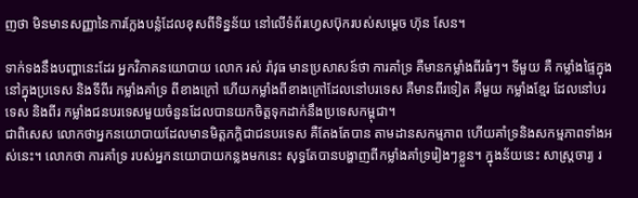ញថា មិនមានសញ្ញានៃការក្លែងបន្លំដែលខុសពីទិន្នន័យ នៅលើទំព័រហ្វេសប៊ុករបស់សម្ដេច ហ៊ុន សែន។

ទាក់ទងនឹងបញ្ហានេះដែរ អ្នកវិភាគនយោបាយ លោក រស់ រ៉ាវុធ មានប្រសាសន៍ថា ការគាំទ្រ គឺមានកម្លាំងពីរធំៗ។ ទីមួយ គឺ កម្លាំងផ្ទៃក្នុងនៅក្នុងប្រទេស និងទីពីរ កម្លាំងគាំទ្រ ពីខាងក្រៅ ហើយកម្លាំងពីខាងក្រៅដែលនៅបរទេស គឺមានពីរទៀត គឺមួយ កម្លាំងខ្មែរ ដែលនៅបរទេស និងពីរ កម្លាំងជនបរទេសមួយចំនួនដែលបានយកចិត្តទុកដាក់នឹងប្រទេសកម្ពុជា។
ជាពិសេស លោកថាអ្នកនយោបាយដែលមានមិត្តភក្ដិជាជនបរទេស គឺតែងតែបាន តាមដានសកម្មភាព ហើយគាំទ្រនិងសកម្មភាពទាំងអស់នេះ។ លោកថា ការគាំទ្រ របស់អ្នកនយោបាយកន្លងមកនេះ សុទ្ធតែបានបង្ហាញពីកម្លាំងគាំទ្ររៀងៗខ្លួន។ ក្នុងន័យនេះ សាស្ដ្រចារ្យ រ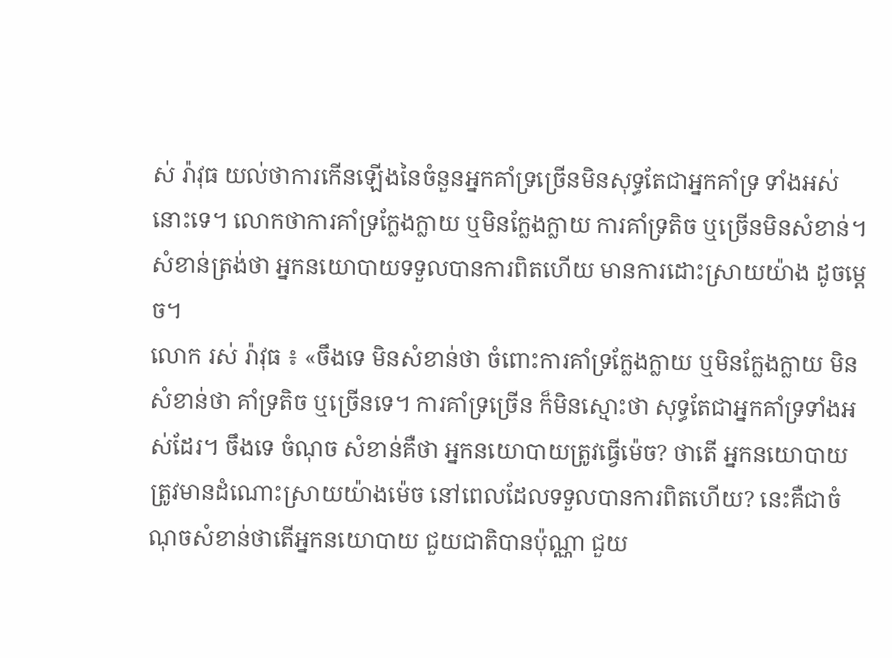ស់ រ៉ាវុធ យល់ថាការកើនឡើងនៃចំនួនអ្នកគាំទ្រច្រើនមិនសុទ្ធតែជាអ្នកគាំទ្រ ទាំងអស់នោះទេ។ លោកថាការគាំទ្រក្លែងក្លាយ ឬមិនក្លែងក្លាយ ការគាំទ្រតិច ឬច្រើនមិនសំខាន់។ សំខាន់ត្រង់ថា អ្នកនយោបាយទទួលបានការពិតហើយ មានការដោះស្រាយយ៉ាង ដូចម្ដេច។
លោក រស់ រ៉ាវុធ ៖ «ចឹងទេ មិនសំខាន់ថា ចំពោះការគាំទ្រក្លែងក្លាយ ឬមិនក្លែងក្លាយ មិនសំខាន់ថា គាំទ្រតិច ឬច្រើនទេ។ ការគាំទ្រច្រើន ក៏មិនស្មោះថា សុទ្ធតែជាអ្នកគាំទ្រទាំងអស់ដែរ។ ចឹងទេ ចំណុច សំខាន់គឺថា អ្នកនយោបាយត្រូវធ្វើម៉េច? ថាតើ អ្នកនយោបាយត្រូវមានដំណោះស្រាយយ៉ាងម៉េច នៅពេលដែលទទួលបានការពិតហើយ? នេះគឺជាចំណុចសំខាន់ថាតើអ្នកនយោបាយ ជួយជាតិបានប៉ុណ្ណា ជួយ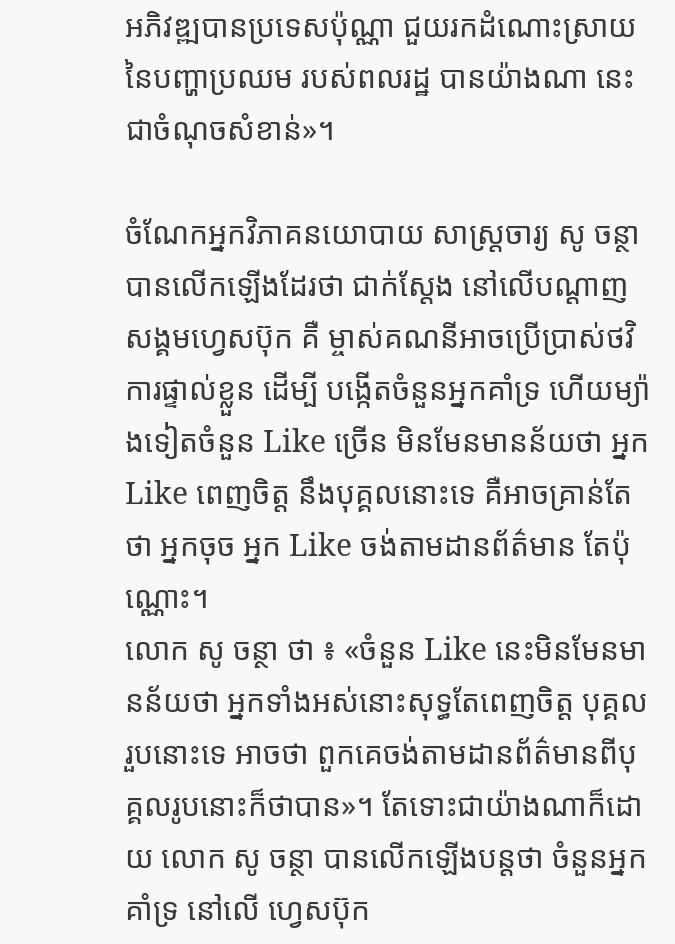អភិវឌ្ឍបានប្រទេសប៉ុណ្ណា ជួយរកដំណោះស្រាយនៃបញ្ហាប្រឈម របស់ពលរដ្ឋ បានយ៉ាងណា នេះជាចំណុចសំខាន់»។

ចំណែកអ្នកវិភាគនយោបាយ សាស្ដ្រចារ្យ សូ ចន្ថា បានលើកឡើងដែរថា ជាក់ស្ដែង នៅលើបណ្ដាញសង្គមហ្វេសប៊ុក គឺ ម្ចាស់គណនីអាចប្រើប្រាស់ថវិការផ្ទាល់ខ្លួន ដើម្បី បង្កើតចំនួនអ្នកគាំទ្រ ហើយម្យ៉ាងទៀតចំនួន Like ច្រើន មិនមែនមានន័យថា អ្នក Like ពេញចិត្ត នឹងបុគ្គលនោះទេ គឺអាចគ្រាន់តែថា អ្នកចុច អ្នក Like ចង់តាមដានព័ត៌មាន តែប៉ុណ្ណោះ។
លោក សូ ចន្ថា ថា ៖ «ចំនួន Like នេះមិនមែនមានន័យថា អ្នកទាំងអស់នោះសុទ្ធតែពេញចិត្ត បុគ្គលរួបនោះទេ អាចថា ពួកគេចង់តាមដានព័ត៌មានពីបុគ្គលរូបនោះក៏ថាបាន»។ តែទោះជាយ៉ាងណាក៏ដោយ លោក សូ ចន្ថា បានលើកឡើងបន្ដថា ចំនួនអ្នកគាំទ្រ នៅលើ ហ្វេសប៊ុក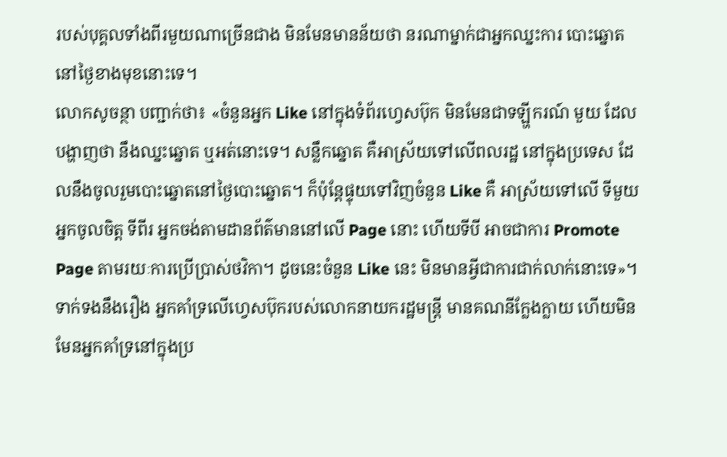របស់បុគ្គលទាំងពីរមួយណាច្រើនជាង មិនមែនមានន័យថា នរណាម្នាក់ជាអ្នកឈ្នះការ បោះឆ្នោត នៅថ្ងៃខាងមុខនោះទេ។
លោកសូចន្ថា បញ្ជាក់ថា៖ «ចំនួនអ្នក Like នៅក្នុងទំព័រហ្វេសប៊ុក មិនមែនជាទឡ្ហីករណ៍ មួយ ដែលបង្ហាញថា នឹងឈ្នះឆ្នោត ឬអត់នោះទេ។ សន្លឹកឆ្នោត គឺអាស្រ័យទៅលើពលរដ្ឋ នៅក្នុងប្រទេស ដែលនឹងចូលរួមបោះឆ្នោតនៅថ្ងៃបោះឆ្នោត។ ក៏ប៉ុន្ដែផ្ទុយទៅវិញចំនួន Like គឺ អាស្រ័យទៅលើ ទីមួយ អ្នកចូលចិត្ត ទីពីរ អ្នកចង់តាមដានព័ត៌មាននៅលើ Page នោះ ហើយទីបី អាចជាការ Promote Page តាមរយៈការប្រើប្រាស់ថវិកា។ ដូចនេះចំនួន Like នេះ មិនមានអ្វីជាការជាក់លាក់នោះទេ»។
ទាក់ទងនឹងរឿង អ្នកគាំទ្រលើហ្វេសប៊ុករបស់លោកនាយករដ្ឋមន្ដ្រី មានគណនីក្លែងក្លាយ ហើយមិនមែនអ្នកគាំទ្រនៅក្នុងប្រ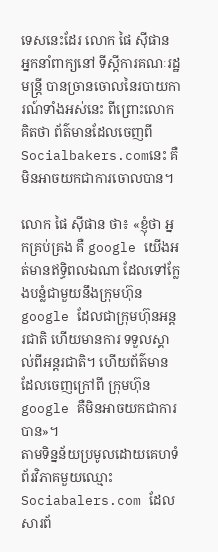ទេសនេះដែរ លោក ផៃ ស៊ីផាន អ្នកនាំពាក្យនៅ ទីស្ដីការគណៈរដ្ឋមន្ដ្រី បានច្រានចោលនៃរបាយការណ៍ទាំងអស់នេះ ពីព្រោះលោកគិតថា ព័ត៌មានដែលចេញពី Socialbakers.comនេះ គឺមិនអាចយកជាការចោលបាន។

លោក ផៃ ស៊ីផាន ថា៖ «ខ្ញុំថា អ្នកគ្រប់គ្រង គឺ google យើងអត់មានឥទ្ធិពលឯណា ដែលទៅក្លែងបន្លំជាមួយនឹងក្រុមហ៊ុន google ដែលជាក្រុមហ៊ុនអន្ដរជាតិ ហើយមានការ ទទួលស្គាល់ពីអន្ដរជាតិ។ ហើយព័ត៌មានដែលចេញក្រៅពី ក្រុមហ៊ុន google គឺមិនអាចយកជាការបាន»។
តាមទិន្នន័យប្រមូលដោយគេហទំព័រវិភាគមួយឈ្មោះ Sociabalers.com ដែលសារព័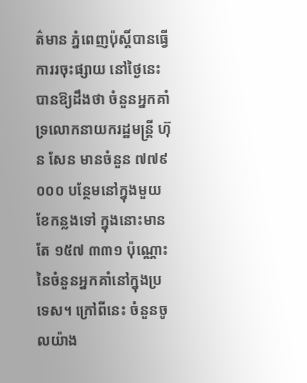ត៌មាន ភ្នំពេញប៉ុស្ដិ៍បានធ្វើការរចុះផ្សាយ នៅថ្ងៃនេះ បានឱ្យដឹងថា ចំនួនអ្នកគាំទ្រលោកនាយករដ្ឋមន្ដ្រី ហ៊ុន សែន មានចំនួន ៧៧៩ ០០០ បន្ថែមនៅក្នុងមួយខែកន្លងទៅ ក្នុងនោះមានតែ ១៥៧ ៣៣១ ប៉ុណ្ណោះ នៃចំនួនអ្នកគាំនៅក្នុងប្រទេស។ ក្រៅពីនេះ ចំនួនចូលយ៉ាង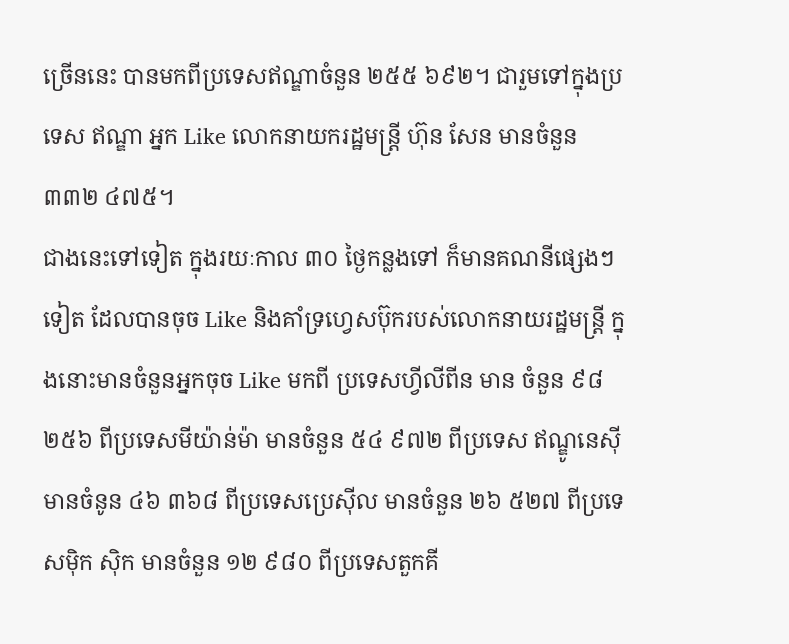ច្រើននេះ បានមកពីប្រទេសឥណ្ឌាចំនួន ២៥៥ ៦៩២។ ជារួមទៅក្នុងប្រទេស ឥណ្ឌា អ្នក Like លោកនាយករដ្ឋមន្ដ្រី ហ៊ុន សែន មានចំនួន ៣៣២ ៤៧៥។
ជាងនេះទៅទៀត ក្នុងរយៈកាល ៣០ ថ្ងៃកន្លងទៅ ក៏មានគណនីផ្សេងៗទៀត ដែលបានចុច Like និងគាំទ្រហ្វេសប៊ុករបស់លោកនាយរដ្ឋមន្ដ្រី ក្នុងនោះមានចំនួនអ្នកចុច Like មកពី ប្រទេសហ្វីលីពីន មាន ចំនួន ៩៨ ២៥៦ ពីប្រទេសមីយ៉ាន់ម៉ា មានចំនួន ៥៤ ៩៧២ ពីប្រទេស ឥណ្ឌូនេស៊ី មានចំនូន ៤៦ ៣៦៨ ពីប្រទេសប្រេស៊ីល មានចំនួន ២៦ ៥២៧ ពីប្រទេសម៉ិក ស៊ិក មានចំនួន ១២ ៩៨០ ពីប្រទេសតួកគី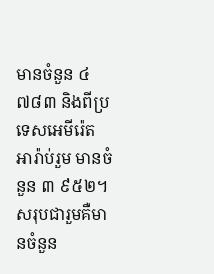មានចំនួន ៤ ៧៨៣ និងពីប្រទេសអេមីរ៉េត អារ៉ាប់រួម មានចំនួន ៣ ៩៥២។ សរុបជារួមគឺមានចំនួន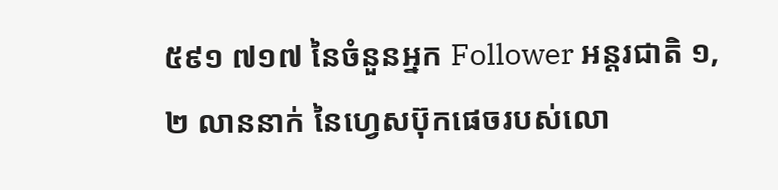៥៩១ ៧១៧ នៃចំនួនអ្នក Follower អន្ដរជាតិ ១,២ លាននាក់ នៃហ្វេសប៊ុកផេចរបស់លោ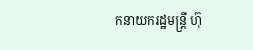កនាយករដ្ឋមន្ដ្រី ហ៊ុ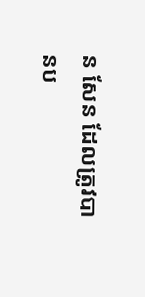ន សែន ដែលត្រូវបានប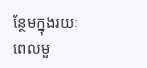ន្ថែមក្នុងរយៈពេលមួ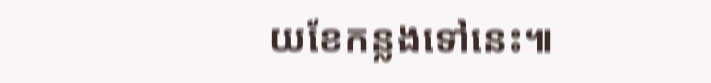យខែកន្លងទៅនេះ៕